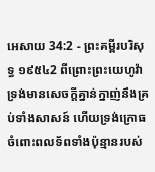អេសាយ 34:2 - ព្រះគម្ពីរបរិសុទ្ធ ១៩៥៤2 ពីព្រោះព្រះយេហូវ៉ាទ្រង់មានសេចក្ដីគ្នាន់ក្នាញ់នឹងគ្រប់ទាំងសាសន៍ ហើយទ្រង់ក្រោធចំពោះពលទ័ពទាំងប៉ុន្មានរបស់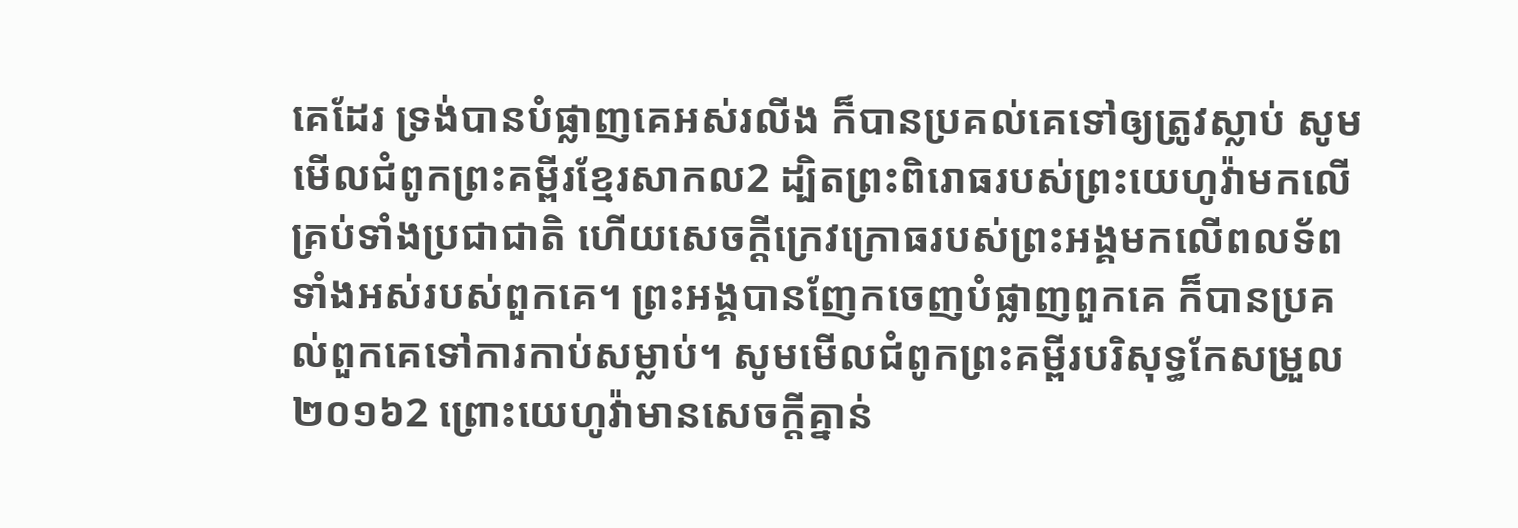គេដែរ ទ្រង់បានបំផ្លាញគេអស់រលីង ក៏បានប្រគល់គេទៅឲ្យត្រូវស្លាប់ សូមមើលជំពូកព្រះគម្ពីរខ្មែរសាកល2 ដ្បិតព្រះពិរោធរបស់ព្រះយេហូវ៉ាមកលើគ្រប់ទាំងប្រជាជាតិ ហើយសេចក្ដីក្រេវក្រោធរបស់ព្រះអង្គមកលើពលទ័ពទាំងអស់របស់ពួកគេ។ ព្រះអង្គបានញែកចេញបំផ្លាញពួកគេ ក៏បានប្រគល់ពួកគេទៅការកាប់សម្លាប់។ សូមមើលជំពូកព្រះគម្ពីរបរិសុទ្ធកែសម្រួល ២០១៦2 ព្រោះយេហូវ៉ាមានសេចក្ដីគ្នាន់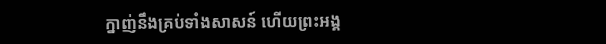ក្នាញ់នឹងគ្រប់ទាំងសាសន៍ ហើយព្រះអង្គ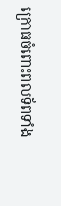ក្រោធចំពោះពលទ័ពទាំង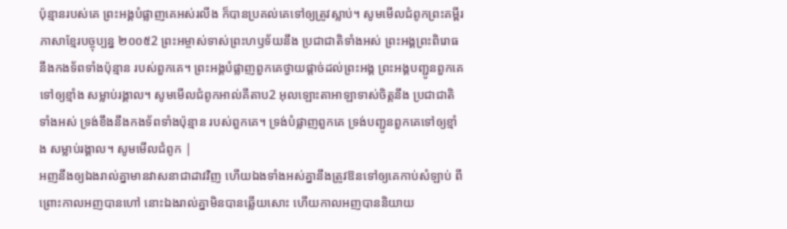ប៉ុន្មានរបស់គេ ព្រះអង្គបំផ្លាញគេអស់រលីង ក៏បានប្រគល់គេទៅឲ្យត្រូវស្លាប់។ សូមមើលជំពូកព្រះគម្ពីរភាសាខ្មែរបច្ចុប្បន្ន ២០០៥2 ព្រះអម្ចាស់ទាស់ព្រះហឫទ័យនឹង ប្រជាជាតិទាំងអស់ ព្រះអង្គព្រះពិរោធនឹងកងទ័ពទាំងប៉ុន្មាន របស់ពួកគេ។ ព្រះអង្គបំផ្លាញពួកគេថ្វាយផ្ដាច់ដល់ព្រះអង្គ ព្រះអង្គបញ្ជូនពួកគេទៅឲ្យខ្មាំង សម្លាប់រង្គាល។ សូមមើលជំពូកអាល់គីតាប2 អុលឡោះតាអាឡាទាស់ចិត្តនឹង ប្រជាជាតិទាំងអស់ ទ្រង់ខឹងនឹងកងទ័ពទាំងប៉ុន្មាន របស់ពួកគេ។ ទ្រង់បំផ្លាញពួកគេ ទ្រង់បញ្ជូនពួកគេទៅឲ្យខ្មាំង សម្លាប់រង្គាល។ សូមមើលជំពូក |
អញនឹងឲ្យឯងរាល់គ្នាមានវាសនាជាដាវវិញ ហើយឯងទាំងអស់គ្នានឹងត្រូវឱនទៅឲ្យគេកាប់សំឡាប់ ពីព្រោះកាលអញបានហៅ នោះឯងរាល់គ្នាមិនបានឆ្លើយសោះ ហើយកាលអញបាននិយាយ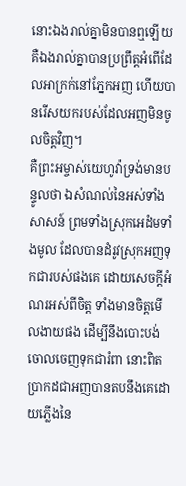នោះឯងរាល់គ្នាមិនបានឮឡើយ គឺឯងរាល់គ្នាបានប្រព្រឹត្តអំពើដែលអាក្រក់នៅភ្នែកអញ ហើយបានរើសយករបស់ដែលអញមិនចូលចិត្តវិញ។
គឺព្រះអម្ចាស់យេហូវ៉ាទ្រង់មានបន្ទូលថា ឯសំណល់នៃអស់ទាំងសាសន៍ ព្រមទាំងស្រុកអេដំមទាំងមូល ដែលបានដំរូវស្រុកអញទុកជារបស់ផងគេ ដោយសេចក្ដីអំណរអស់ពីចិត្ត ទាំងមានចិត្តមើលងាយផង ដើម្បីនឹងបោះបង់ចោលចេញទុកជារំពា នោះពិតប្រាកដជាអញបានតបនឹងគេដោយភ្លើងនៃ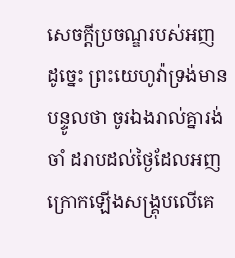សេចក្ដីប្រចណ្ឌរបស់អញ
ដូច្នេះ ព្រះយេហូវ៉ាទ្រង់មានបន្ទូលថា ចូរឯងរាល់គ្នារង់ចាំ ដរាបដល់ថ្ងៃដែលអញក្រោកឡើងសង្គ្រុបលើគេ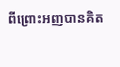ពីព្រោះអញបានគិត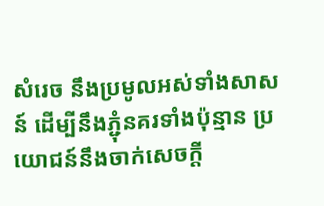សំរេច នឹងប្រមូលអស់ទាំងសាសន៍ ដើម្បីនឹងភ្ជុំនគរទាំងប៉ុន្មាន ប្រយោជន៍នឹងចាក់សេចក្ដី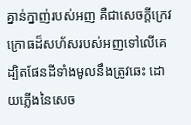គ្នាន់ក្នាញ់របស់អញ គឺជាសេចក្ដីក្រេវក្រោធដ៏សហ័សរបស់អញទៅលើគេ ដ្បិតផែនដីទាំងមូលនឹងត្រូវឆេះ ដោយភ្លើងនៃសេច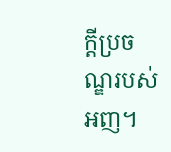ក្ដីប្រចណ្ឌរបស់អញ។